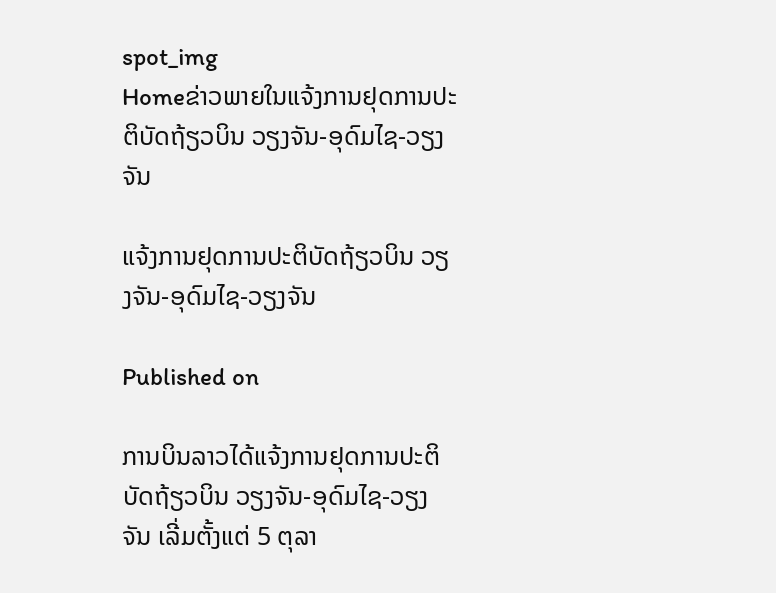spot_img
Homeຂ່າວພາຍໃນແຈ້ງການຢຸດການປະຕິບັດຖ້ຽວບິນ ວຽງຈັນ-ອຸດົມໄຊ-ວຽງຈັນ

ແຈ້ງການຢຸດການປະຕິບັດຖ້ຽວບິນ ວຽງຈັນ-ອຸດົມໄຊ-ວຽງຈັນ

Published on

ການບິນລາວໄດ້ແຈ້ງການຢຸດການປະຕິບັດຖ້ຽວບິນ ວຽງຈັນ-ອຸດົມໄຊ-ວຽງຈັນ ເລີ່ມຕັ້ງແຕ່ 5 ຕຸລາ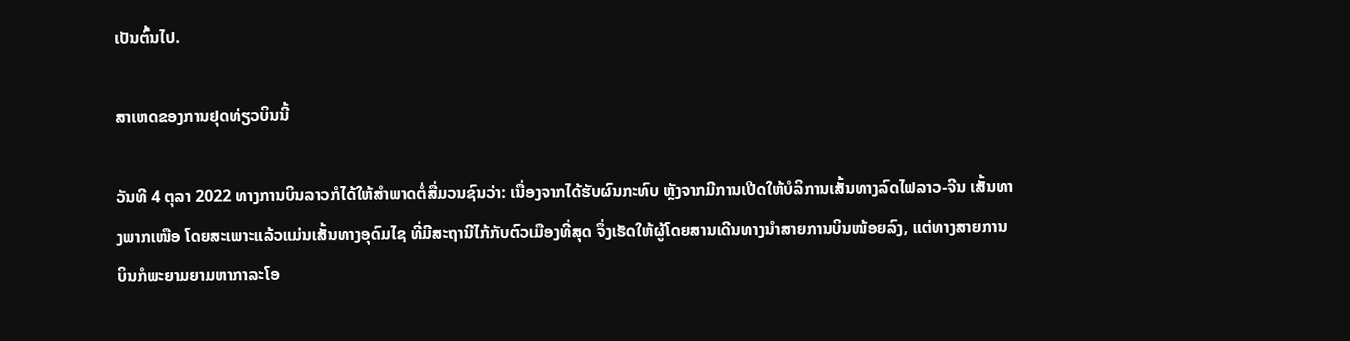ເປັນຕົ້ນໄປ.

ສາເຫດຂອງການຢຸດທ່ຽວບິນນີ້

ວັນທີ 4 ຕຸລາ 2022 ທາງການບິນລາວກໍໄດ້ໃຫ້ສຳພາດຕໍ່ສື່ມວນຊົນວ່າ: ເນື່ອງຈາກໄດ້ຮັບຜົນກະທົບ ຫຼັງຈາກມີການເປີດໃຫ້ບໍລິການເສັ້ນທາງລົດໄຟລາວ-ຈີນ ເສັ້ນທາງພາກເໜືອ ໂດຍສະເພາະແລ້ວແມ່ນເສັ້ນທາງອຸດົມໄຊ ທີ່ມີສະຖານີໄກ້ກັບຕົວເມືອງທີ່ສຸດ ຈຶ່ງເຮັດໃຫ້ຜູ້ໂດຍສານເດີນທາງນຳສາຍການບິນໜ້ອຍລົງ, ແຕ່ທາງສາຍການບິນກໍພະຍາມຍາມຫາກາລະໂອ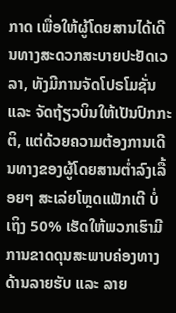ກາດ ເພື່ອໃຫ້ຜູ້ໂດຍສານໄດ້ເດີນທາງສະດວກສະບາຍປະຢັດເວລາ, ທັງມີການຈັດໂປຣໂມຊັ່ນ ແລະ ຈັດຖ້ຽວບິນໃຫ້ເປັນປົກກະຕິ, ແຕ່ດ້ວຍຄວາມຕ້ອງການເດີນທາງຂອງຜູ້ໂດຍສານຕ່ຳລົງເລື້ອຍໆ ສະເລ່ຍໂຫຼດແຟັກເຕີ ບໍ່ເຖິງ 50% ເຮັດໃຫ້ພວກເຮົາມີການຂາດດຸນສະພາບຄ່ອງທາງດ້ານລາຍຮັບ ແລະ ລາຍ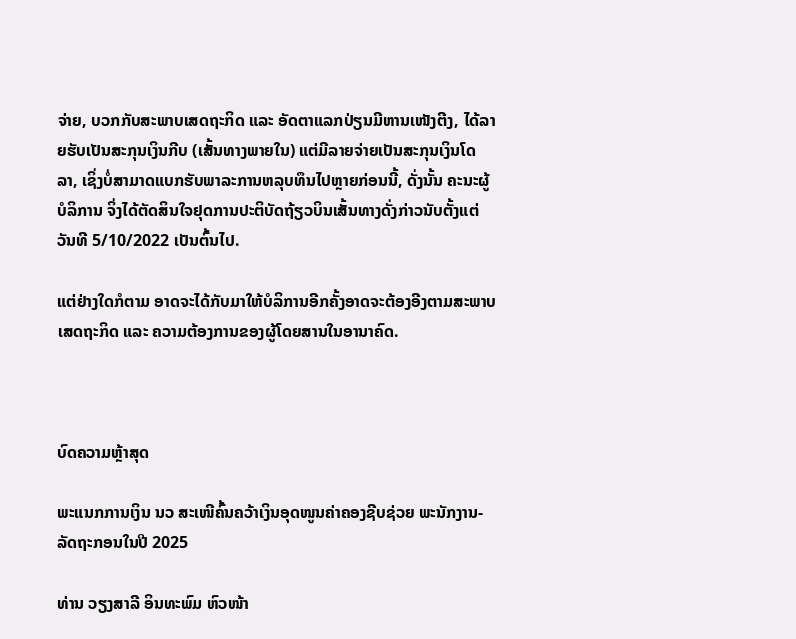ຈ່າຍ, ບວກກັບສະພາບເສດຖະກິດ ແລະ ອັດຕາແລກປ່ຽນມີຫານເໜັງຕີງ, ໄດ້ລາຍຮັບເປັນສະກຸນເງິນກີບ (ເສັ້ນທາງພາຍໃນ) ແຕ່ມີລາຍຈ່າຍເປັນສະກຸນເງິນໂດລາ, ເຊິ່ງບໍ່ສາມາດແບກຮັບພາລະການຫລຸບທຶນໄປຫຼາຍກ່ອນນີ້, ດັ່ງນັ້ນ ຄະນະຜູ້ບໍລິການ ຈິ່ງໄດ້ຕັດສິນໃຈຢຸດການປະຕິບັດຖ້ຽວບິນເສັ້ນທາງດັ່ງກ່າວນັບຕັ້ງແຕ່ວັນທີ 5/10/2022 ເປັນຕົ້ນໄປ.

ແຕ່ຢ່າງໃດກໍຕາມ ອາດຈະໄດ້ກັບມາໃຫ້ບໍລິການອີກຄັ້ງອາດຈະຕ້ອງອີງຕາມສະພາບເສດຖະກິດ ແລະ ຄວາມຕ້ອງການຂອງຜູ້ໂດຍສານໃນອານາຄົດ.



ບົດຄວາມຫຼ້າສຸດ

ພະແນກການເງິນ ນວ ສະເໜີຄົ້ນຄວ້າເງິນອຸດໜູນຄ່າຄອງຊີບຊ່ວຍ ພະນັກງານ-ລັດຖະກອນໃນປີ 2025

ທ່ານ ວຽງສາລີ ອິນທະພົມ ຫົວໜ້າ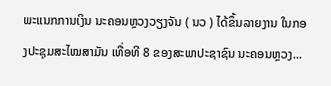ພະແນກການເງິນ ນະຄອນຫຼວງວຽງຈັນ ( ນວ ) ໄດ້ຂຶ້ນລາຍງານ ໃນກອງປະຊຸມສະໄໝສາມັນ ເທື່ອທີ 8 ຂອງສະພາປະຊາຊົນ ນະຄອນຫຼວງ...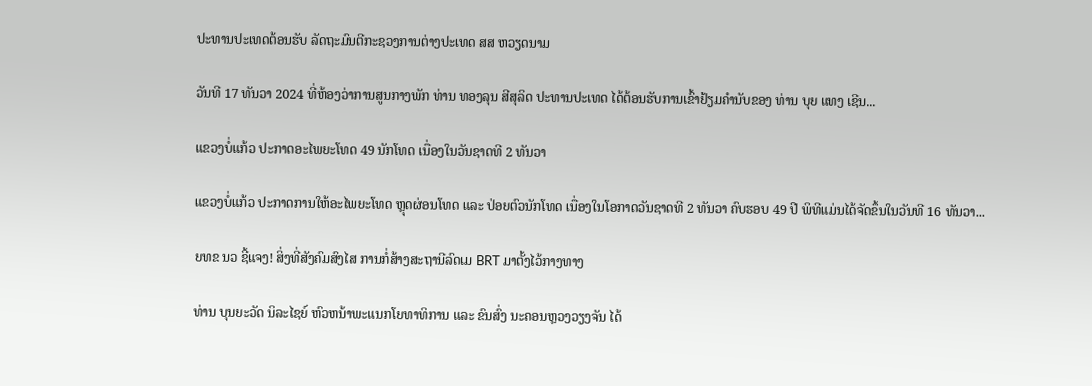ປະທານປະເທດຕ້ອນຮັບ ລັດຖະມົນຕີກະຊວງການຕ່າງປະເທດ ສສ ຫວຽດນາມ

ວັນທີ 17 ທັນວາ 2024 ທີ່ຫ້ອງວ່າການສູນກາງພັກ ທ່ານ ທອງລຸນ ສີສຸລິດ ປະທານປະເທດ ໄດ້ຕ້ອນຮັບການເຂົ້າຢ້ຽມຄຳນັບຂອງ ທ່ານ ບຸຍ ແທງ ເຊີນ...

ແຂວງບໍ່ແກ້ວ ປະກາດອະໄພຍະໂທດ 49 ນັກໂທດ ເນື່ອງໃນວັນຊາດທີ 2 ທັນວາ

ແຂວງບໍ່ແກ້ວ ປະກາດການໃຫ້ອະໄພຍະໂທດ ຫຼຸດຜ່ອນໂທດ ແລະ ປ່ອຍຕົວນັກໂທດ ເນື່ອງໃນໂອກາດວັນຊາດທີ 2 ທັນວາ ຄົບຮອບ 49 ປີ ພິທີແມ່ນໄດ້ຈັດຂຶ້ນໃນວັນທີ 16 ທັນວາ...

ຍທຂ ນວ ຊີ້ແຈງ! ສິ່ງທີ່ສັງຄົມສົງໄສ ການກໍ່ສ້າງສະຖານີລົດເມ BRT ມາຕັ້ງໄວ້ກາງທາງ

ທ່ານ ບຸນຍະວັດ ນິລະໄຊຍ໌ ຫົວຫນ້າພະແນກໂຍທາທິການ ແລະ ຂົນສົ່ງ ນະຄອນຫຼວງວຽງຈັນ ໄດ້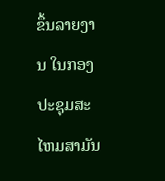ຂຶ້ນລາຍງານ ໃນກອງປະຊຸມສະໄຫມສາມັນ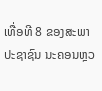ເທື່ອທີ 8 ຂອງສະພາປະຊາຊົນ ນະຄອນຫຼວ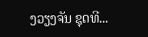ງວຽງຈັນ ຊຸດທີ...